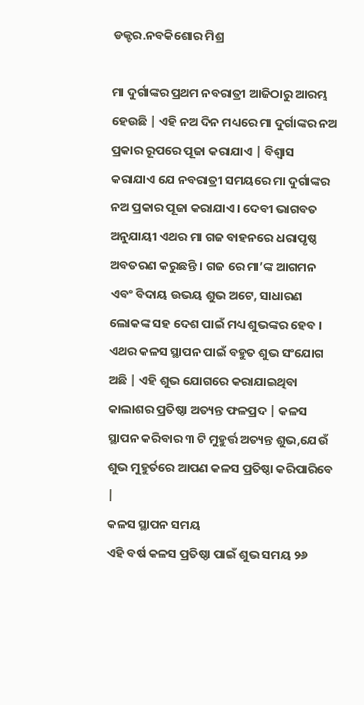ଡକ୍ଟର.ନବକିଶୋର ମିଶ୍ର

ମା ଦୁର୍ଗାଙ୍କର ପ୍ରଥମ ନବରାତ୍ରୀ ଆଜିଠାରୁ ଆରମ୍ଭ ହେଉଛି | ଏହି ନଅ ଦିନ ମଧ୍ୟରେ ମା ଦୁର୍ଗାଙ୍କର ନଅ ପ୍ରକାର ରୂପରେ ପୂଜା କରାଯାଏ | ବିଶ୍ୱାସ କରାଯାଏ ଯେ ନବରାତ୍ରୀ ସମୟରେ ମା ଦୁର୍ଗାଙ୍କର ନଅ ପ୍ରକାର ପୂଜା କରାଯାଏ। ଦେବୀ ଭାଗବତ ଅନୁଯାୟୀ ଏଥର ମା ଗଜ ବାହନରେ ଧରାପୃଷ୍ଠ ଅବତରଣ କରୁଛନ୍ତି । ଗଜ ରେ ମା’ଙ୍କ ଆଗମନ ଏବଂ ବିଦାୟ ଉଭୟ ଶୁଭ ଅଟେ, ସାଧାରଣ ଲୋକଙ୍କ ସହ ଦେଶ ପାଇଁ ମଧ୍ୟ ଶୁଭଙ୍କର ହେବ । ଏଥର କଳସ ସ୍ଥାପନ ପାଇଁ ବହୁତ ଶୁଭ ସଂଯୋଗ ଅଛି | ଏହି ଶୁଭ ଯୋଗରେ କରାଯାଇଥିବା କାଲାଶର ପ୍ରତିଷ୍ଠା ଅତ୍ୟନ୍ତ ଫଳପ୍ରଦ | କଳସ ସ୍ଥାପନ କରିବାର ୩ ଟି ମୁହୁର୍ତ୍ତ ଅତ୍ୟନ୍ତ ଶୁଭ,ଯେଉଁ ଶୁଭ ମୁହୁର୍ତରେ ଆପଣ କଳସ ପ୍ରତିଷ୍ଠା କରିପାରିବେ |
କଳସ ସ୍ଥାପନ ସମୟ
ଏହି ବର୍ଷ କଳସ ପ୍ରତିଷ୍ଠା ପାଇଁ ଶୁଭ ସମୟ ୨୬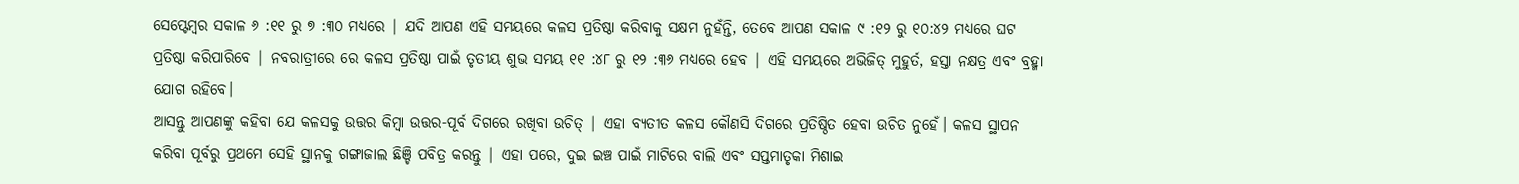ସେପ୍ଟେମ୍ବର ସକାଳ ୬ :୧୧ ରୁ ୭ :୩୦ ମଧ୍ୟରେ | ଯଦି ଆପଣ ଏହି ସମୟରେ କଳସ ପ୍ରତିଷ୍ଠା କରିବାକୁ ସକ୍ଷମ ନୁହଁନ୍ତି, ତେବେ ଆପଣ ସକାଳ ୯ :୧୨ ରୁ ୧୦:୪୨ ମଧ୍ୟରେ ଘଟ ପ୍ରତିଷ୍ଠା କରିପାରିବେ | ନବରାତ୍ରୀରେ ରେ କଳସ ପ୍ରତିଷ୍ଠା ପାଇଁ ତୃତୀୟ ଶୁଭ ସମୟ ୧୧ :୪୮ ରୁ ୧୨ :୩୬ ମଧ୍ୟରେ ହେବ | ଏହି ସମୟରେ ଅଭିଜିତ୍ ମୁହୁର୍ତ, ହସ୍ତା ନକ୍ଷତ୍ର ଏବଂ ବ୍ରହ୍ମା ଯୋଗ ରହିବେ।
ଆସନ୍ତୁ ଆପଣଙ୍କୁ କହିବା ଯେ କଳସକୁ ଉତ୍ତର କିମ୍ବା ଉତ୍ତର-ପୂର୍ବ ଦିଗରେ ରଖିବା ଉଚିତ୍ | ଏହା ବ୍ୟତୀତ କଳସ କୌଣସି ଦିଗରେ ପ୍ରତିଷ୍ଠିତ ହେବା ଉଚିତ ନୁହେଁ। କଳସ ସ୍ଥାପନ କରିବା ପୂର୍ବରୁ ପ୍ରଥମେ ସେହି ସ୍ଥାନକୁ ଗଙ୍ଗାଜାଲ ଛିଞ୍ଚି ପବିତ୍ର କରନ୍ତୁ | ଏହା ପରେ, ଦୁଇ ଇଞ୍ଚ ପାଇଁ ମାଟିରେ ବାଲି ଏବଂ ସପ୍ତମାତୃକା ମିଶାଇ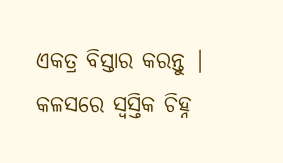ଏକତ୍ର ବିସ୍ତାର କରନ୍ତୁ | କଳସରେ ସ୍ୱସ୍ତିକ ଚିହ୍ନ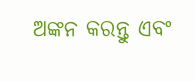ଅଙ୍କନ କରନ୍ତୁ ଏବଂ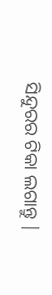ସିନ୍ଦୁରର ଟିକା ଲଗାନ୍ତୁ |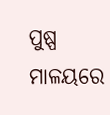ପୁଷ୍ପ ମାଳୟରେ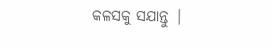କଳସକୁ ସଯାନ୍ତୁ |